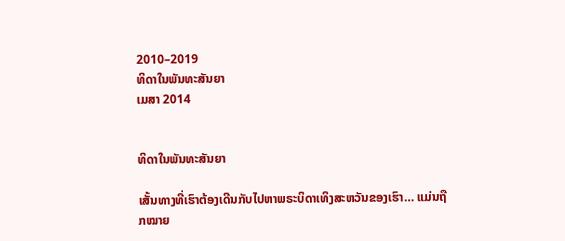2010–2019
ທິດາໃນພັນທະສັນຍາ
ເມສາ 2014


ທິດາໃນພັນທະສັນຍາ

ເສັ້ນທາງທີ່ເຮົາຕ້ອງເດີນກັບໄປຫາພຣະບິດາເທິງສະຫວັນຂອງເຮົາ… ແມ່ນຖືກໝາຍ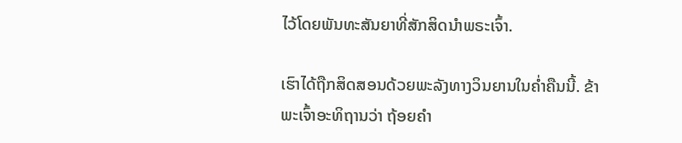ໄວ້ໂດຍພັນທະສັນຍາທີ່ສັກສິດນຳພຣະເຈົ້າ.

ເຮົາໄດ້ຖືກສິດສອນດ້ວຍພະລັງທາງວິນຍານໃນຄ່ຳຄືນນີ້. ຂ້າພະເຈົ້າອະທິຖານວ່າ ຖ້ອຍຄຳ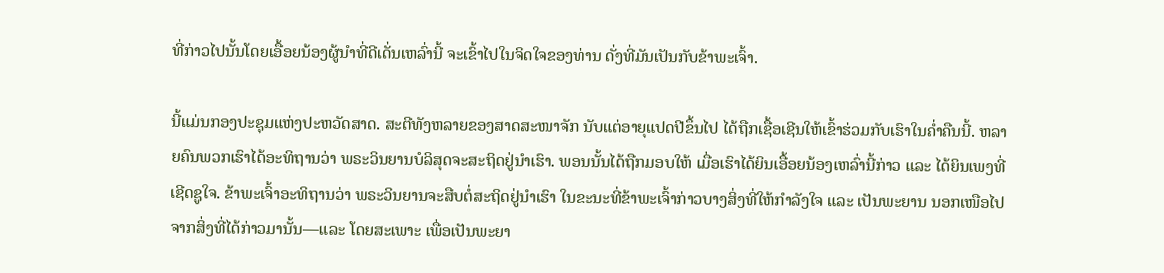ທີ່ກ່າວໄປນັ້ນໂດຍເອື້ອຍນ້ອງຜູ້ນຳທີ່ດີເດັ່ນເຫລົ່ານີ້ ຈະເຂົ້າໄປໃນຈິດໃຈຂອງທ່ານ ດັ່ງທີ່ມັນເປັນກັບຂ້າພະເຈົ້າ.

ນີ້ແມ່ນກອງປະຊຸມແຫ່ງປະຫວັດສາດ. ສະຕີທັງຫລາຍຂອງສາດສະໜາຈັກ ນັບແຕ່ອາຍຸແປດປີຂຶ້ນໄປ ໄດ້ຖືກເຊື້ອເຊີນໃຫ້ເຂົ້າຮ່ວມກັບເຮົາໃນຄ່ຳຄືນນີ້. ຫລາຍຄົນພວກເຮົາໄດ້ອະທິຖານວ່າ ພຣະວິນຍານບໍລິສຸດຈະສະຖິດຢູ່ນຳເຮົາ. ພອນນັ້ນໄດ້ຖືກມອບໃຫ້ ເມື່ອເຮົາໄດ້ຍິນເອື້ອຍນ້ອງເຫລົ່ານີ້ກ່າວ ແລະ ໄດ້ຍິນເພງທີ່ເຊີດຊູໃຈ. ຂ້າພະເຈົ້າອະທິຖານວ່າ ພຣະວິນຍານຈະສືບຕໍ່ສະຖິດຢູ່ນຳເຮົາ ໃນຂະນະທີ່ຂ້າພະເຈົ້າກ່າວບາງສິ່ງທີ່ໃຫ້ກຳລັງໃຈ ແລະ ເປັນພະຍານ ນອກເໜືອໄປຈາກສິ່ງທີ່ໄດ້ກ່າວມານັ້ນ—ແລະ ໂດຍສະເພາະ ເພື່ອເປັນພະຍາ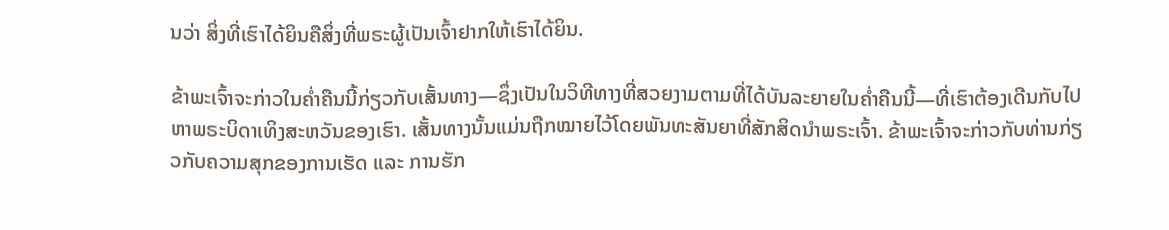ນວ່າ ສິ່ງທີ່ເຮົາໄດ້ຍິນຄືສິ່ງທີ່ພຣະຜູ້ເປັນເຈົ້າຢາກໃຫ້ເຮົາໄດ້ຍິນ.

ຂ້າພະເຈົ້າຈະກ່າວໃນຄ່ຳຄືນນີ້ກ່ຽວກັບເສັ້ນທາງ—ຊຶ່ງເປັນໃນວິທີທາງທີ່ສວຍງາມຕາມທີ່ໄດ້ບັນລະຍາຍໃນຄ່ຳຄືນນີ້—ທີ່ເຮົາຕ້ອງເດີນກັບໄປຫາພຣະບິດາເທິງສະຫວັນຂອງເຮົາ. ເສັ້ນທາງນັ້ນແມ່ນຖືກໝາຍໄວ້ໂດຍພັນທະສັນຍາທີ່ສັກສິດນຳພຣະເຈົ້າ. ຂ້າພະເຈົ້າຈະກ່າວກັບທ່ານກ່ຽວກັບຄວາມສຸກຂອງການເຮັດ ແລະ ການຮັກ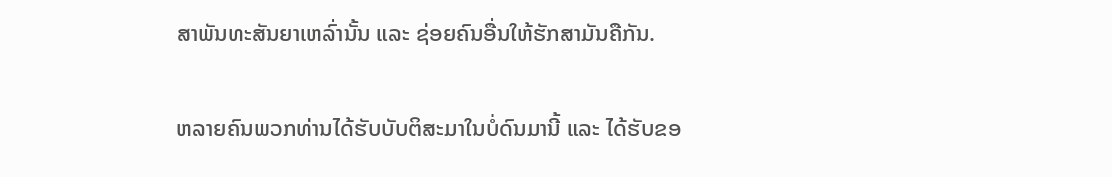ສາພັນທະສັນຍາເຫລົ່ານັ້ນ ແລະ ຊ່ອຍຄົນອື່ນໃຫ້ຮັກສາມັນຄືກັນ.

ຫລາຍຄົນພວກທ່ານໄດ້ຮັບບັບຕິສະມາໃນບໍ່ດົນມານີ້ ແລະ ໄດ້ຮັບຂອ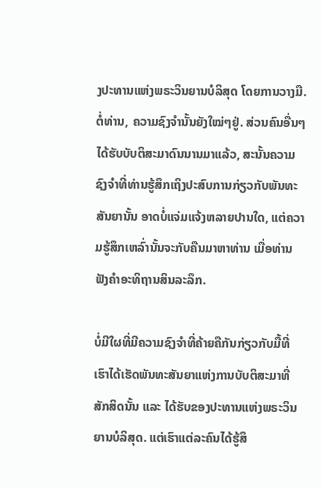ງປະທານແຫ່ງພຣະວິນຍານບໍລິສຸດ ໂດຍການວາງມື. ຕໍ່ທ່ານ, ຄວາມຊົງຈຳນັ້ນຍັງໃໝ່ໆຢູ່. ສ່ວນຄົນອື່ນໆໄດ້ຮັບບັບຕິສະມາດົນນານມາແລ້ວ, ສະນັ້ນຄວາມຊົງຈຳທີ່ທ່ານຮູ້ສຶກເຖິງປະສົບການກ່ຽວກັບພັນທະສັນຍານັ້ນ ອາດບໍ່ແຈ່ມແຈ້ງຫລາຍປານໃດ, ແຕ່ຄວາມຮູ້ສຶກເຫລົ່ານັ້ນຈະກັບຄືນມາຫາທ່ານ ເມື່ອທ່ານຟັງຄຳອະທິຖານສິນລະລຶກ.

ບໍ່ມີໃຜທີ່ມີຄວາມຊົງຈຳທີ່ຄ້າຍຄືກັນກ່ຽວກັບມື້ທີ່ເຮົາໄດ້ເຮັດພັນທະສັນຍາແຫ່ງການບັບຕິສະມາທີ່ສັກສິດນັ້ນ ແລະ ໄດ້ຮັບຂອງປະທານແຫ່ງພຣະວິນຍານບໍລິສຸດ. ແຕ່ເຮົາແຕ່ລະຄົນໄດ້ຮູ້ສຶ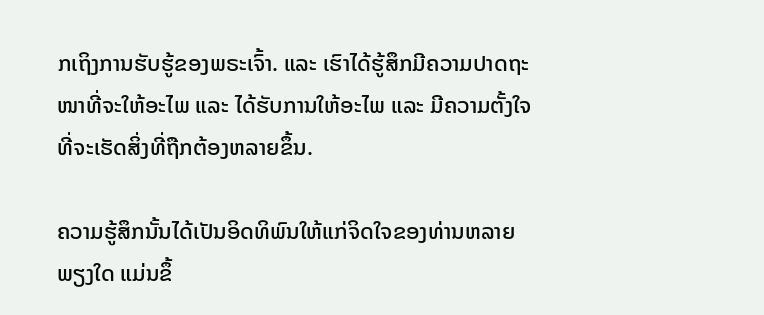ກເຖິງການຮັບຮູ້ຂອງພຣະເຈົ້າ. ແລະ ເຮົາໄດ້ຮູ້ສຶກມີຄວາມປາດຖະໜາທີ່ຈະໃຫ້ອະໄພ ແລະ ໄດ້ຮັບການໃຫ້ອະໄພ ແລະ ມີຄວາມຕັ້ງໃຈທີ່ຈະເຮັດສິ່ງທີ່ຖືກຕ້ອງຫລາຍຂຶ້ນ.

ຄວາມຮູ້ສຶກນັ້ນໄດ້ເປັນອິດທິພົນໃຫ້ແກ່ຈິດໃຈຂອງທ່ານຫລາຍພຽງໃດ ແມ່ນຂຶ້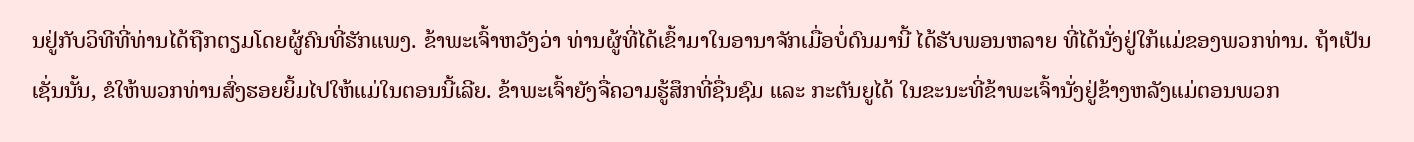ນຢູ່ກັບວິທີທີ່ທ່ານໄດ້ຖືກຕຽມໂດຍຜູ້ຄົນທີ່ຮັກແພງ. ຂ້າພະເຈົ້າຫວັງວ່າ ທ່ານຜູ້ທີ່ໄດ້ເຂົ້າມາໃນອານາຈັກເມື່ອບໍ່ດົນມານີ້ ໄດ້ຮັບພອນຫລາຍ ທີ່ໄດ້ນັ່ງຢູ່ໃກ້ແມ່ຂອງພວກທ່ານ. ຖ້າເປັນເຊັ່ນນັ້ນ, ຂໍໃຫ້ພວກທ່ານສົ່ງຮອຍຍິ້ມໄປໃຫ້ແມ່ໃນຕອນນີ້ເລີຍ. ຂ້າພະເຈົ້າຍັງຈື່ຄວາມຮູ້ສຶກທີ່ຊື່ນຊົມ ແລະ ກະຕັນຍູໄດ້ ໃນຂະນະທີ່ຂ້າພະເຈົ້ານັ່ງຢູ່ຂ້າງຫລັງແມ່ຕອນພວກ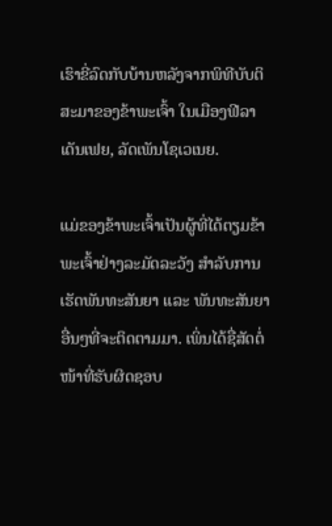ເຮົາຂີ່ລົດກັບບ້ານຫລັງຈາກພິທີບັບຕິສະມາຂອງຂ້າພະເຈົ້າ ໃນເມືອງຟີລາເດັນເຟຍ, ລັດເພັນໂຊເວເນຍ.

ແມ່ຂອງຂ້າພະເຈົ້າເປັນຜູ້ທີ່ໄດ້ຕຽມຂ້າພະເຈົ້າຢ່າງລະມັດລະວັງ ສຳລັບການເຮັດພັນທະສັນຍາ ແລະ ພັນທະສັນຍາອື່ນໆທີ່ຈະຕິດຕາມມາ. ເພິ່ນໄດ້ຊື່ສັດຕໍ່ໜ້າທີ່ຮັບຜິດຊອບ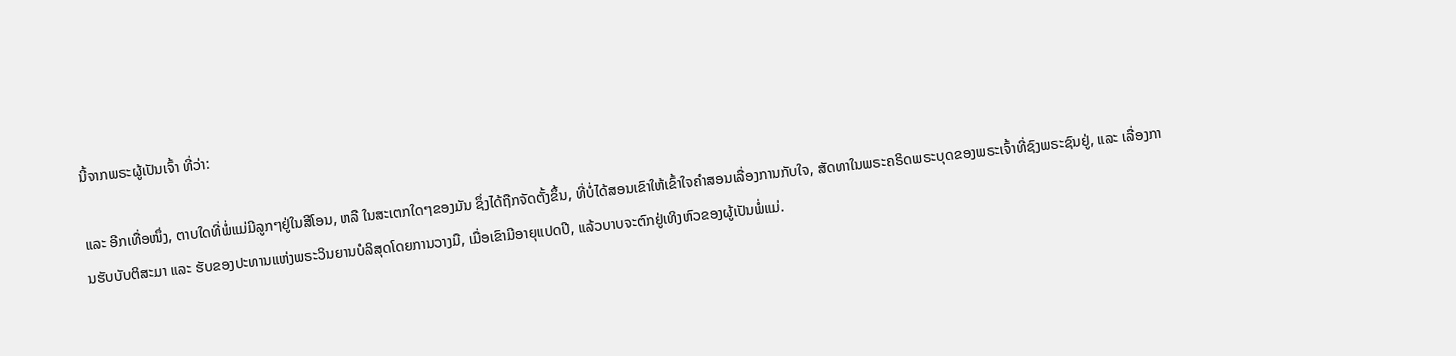ນີ້ຈາກພຣະຜູ້ເປັນເຈົ້າ ທີ່ວ່າ:

ແລະ ອີກເທື່ອໜຶ່ງ, ຕາບໃດທີ່ພໍ່ແມ່ມີລູກໆຢູ່ໃນສີໂອນ, ຫລື ໃນສະເຕກໃດໆຂອງມັນ ຊຶ່ງໄດ້ຖືກຈັດຕັ້ງຂຶ້ນ, ທີ່ບໍ່ໄດ້ສອນເຂົາໃຫ້ເຂົ້າໃຈຄຳສອນເລື່ອງການກັບໃຈ, ສັດທາໃນພຣະຄຣິດພຣະບຸດຂອງພຣະເຈົ້າທີ່ຊົງພຣະຊົນຢູ່, ແລະ ເລື່ອງການຮັບບັບຕິສະມາ ແລະ ຮັບຂອງປະທານແຫ່ງພຣະວິນຍານບໍລິສຸດໂດຍການວາງມື, ເມື່ອເຂົາມີອາຍຸແປດປີ, ແລ້ວບາບຈະຕົກຢູ່ເທິງຫົວຂອງຜູ້ເປັນພໍ່ແມ່.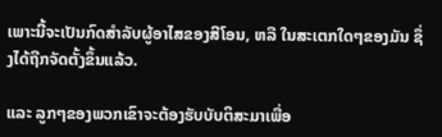ເພາະນີ້ຈະເປັນກົດສຳລັບຜູ້ອາໄສຂອງສີໂອນ, ຫລື ໃນສະເຕກໃດໆຂອງມັນ ຊຶ່ງໄດ້ຖືກຈັດຕັ້ງຂຶ້ນແລ້ວ.

ແລະ ລູກໆຂອງພວກເຂົາຈະຕ້ອງຮັບບັບຕິສະມາເພື່ອ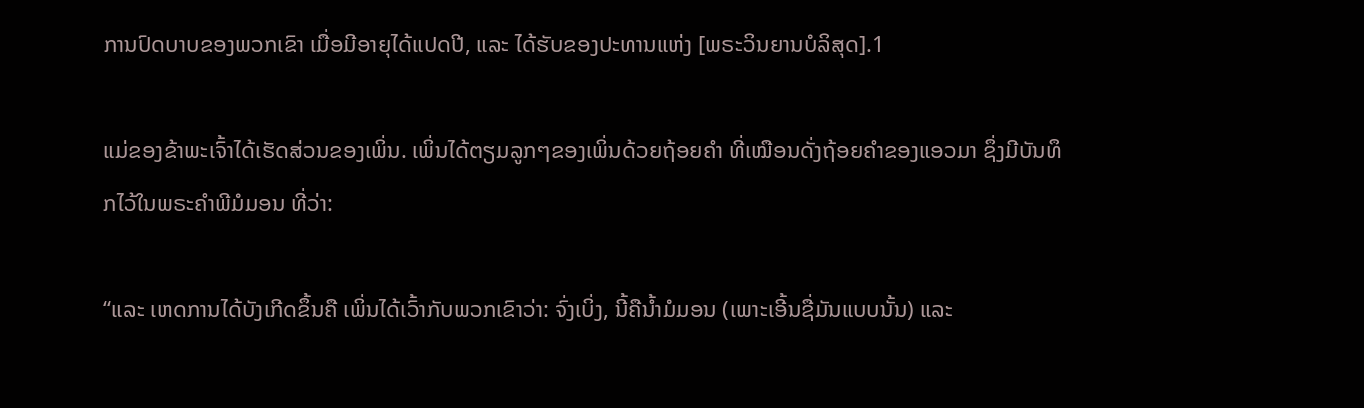ການປົດບາບຂອງພວກເຂົາ ເມື່ອມີອາຍຸໄດ້ແປດປີ, ແລະ ໄດ້ຮັບຂອງປະທານແຫ່ງ [ພຣະວິນຍານບໍລິສຸດ].1

ແມ່ຂອງຂ້າພະເຈົ້າໄດ້ເຮັດສ່ວນຂອງເພິ່ນ. ເພິ່ນໄດ້ຕຽມລູກໆຂອງເພິ່ນດ້ວຍຖ້ອຍຄຳ ທີ່ເໝືອນດັ່ງຖ້ອຍຄຳຂອງແອວມາ ຊຶ່ງມີບັນທຶກໄວ້ໃນພຣະຄຳພີມໍມອນ ທີ່ວ່າ:

“ແລະ ເຫດການໄດ້ບັງເກີດຂຶ້ນຄື ເພິ່ນໄດ້ເວົ້າກັບພວກເຂົາວ່າ: ຈົ່ງເບິ່ງ, ນີ້ຄືນ້ຳມໍມອນ (ເພາະເອີ້ນຊື່ມັນແບບນັ້ນ) ແລະ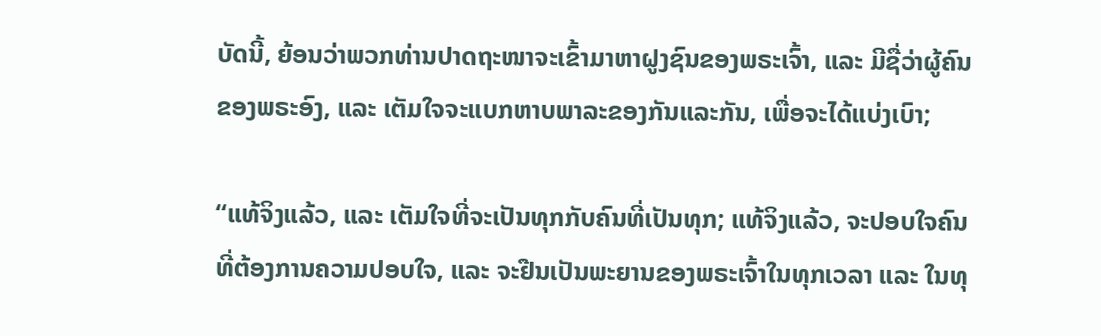ບັດນີ້, ຍ້ອນວ່າພວກທ່ານປາດຖະໜາຈະເຂົ້າມາຫາຝູງຊົນຂອງພຣະເຈົ້າ, ແລະ ມີຊື່ວ່າຜູ້ຄົນຂອງພຣະອົງ, ແລະ ເຕັມໃຈຈະແບກຫາບພາລະຂອງກັນແລະກັນ, ເພື່ອຈະໄດ້ແບ່ງເບົາ;

“ແທ້ຈິງແລ້ວ, ແລະ ເຕັມໃຈທີ່ຈະເປັນທຸກກັບຄົນທີ່ເປັນທຸກ; ແທ້ຈິງແລ້ວ, ຈະປອບໃຈຄົນທີ່ຕ້ອງການຄວາມປອບໃຈ, ແລະ ຈະຢືນເປັນພະຍານຂອງພຣະເຈົ້າໃນທຸກເວລາ ແລະ ໃນທຸ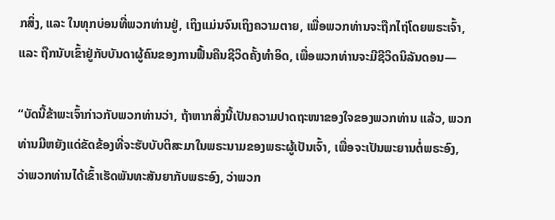ກສິ່ງ, ແລະ ໃນທຸກບ່ອນທີ່ພວກທ່ານຢູ່, ເຖິງແມ່ນຈົນເຖິງຄວາມຕາຍ, ເພື່ອພວກທ່ານຈະຖືກໄຖ່ໂດຍພຣະເຈົ້າ, ແລະ ຖືກນັບເຂົ້າຢູ່ກັບບັນດາຜູ້ຄົນຂອງການຟື້ນຄືນຊີວິດຄັ້ງທຳອິດ, ເພື່ອພວກທ່ານຈະມີຊີວິດນິລັນດອນ—

“ບັດນີ້ຂ້າພະເຈົ້າກ່າວກັບພວກທ່ານວ່າ, ຖ້າຫາກສິ່ງນີ້ເປັນຄວາມປາດຖະໜາຂອງໃຈຂອງພວກທ່ານ ແລ້ວ, ພວກທ່ານມີຫຍັງແດ່ຂັດຂ້ອງທີ່ຈະຮັບບັບຕິສະມາໃນພຣະນາມຂອງພຣະຜູ້ເປັນເຈົ້າ, ເພື່ອຈະເປັນພະຍານຕໍ່ພຣະອົງ, ວ່າພວກທ່ານໄດ້ເຂົ້າເຮັດພັນທະສັນຍາກັບພຣະອົງ, ວ່າພວກ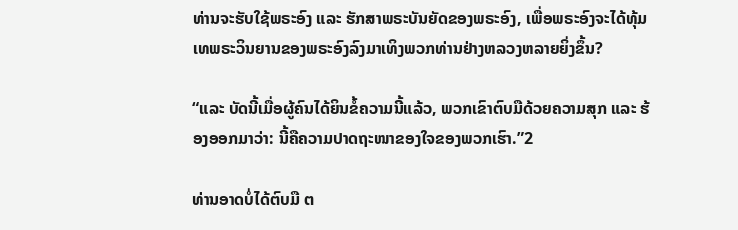ທ່ານຈະຮັບໃຊ້ພຣະອົງ ແລະ ຮັກສາພຣະບັນຍັດຂອງພຣະອົງ, ເພື່ອພຣະອົງຈະໄດ້ທຸ້ມເທພຣະວິນຍານຂອງພຣະອົງລົງມາເທິງພວກທ່ານຢ່າງຫລວງຫລາຍຍິ່ງຂຶ້ນ?

“ແລະ ບັດນີ້ເມື່ອຜູ້ຄົນໄດ້ຍິນຂໍ້ຄວາມນີ້ແລ້ວ, ພວກເຂົາຕົບມືດ້ວຍຄວາມສຸກ ແລະ ຮ້ອງອອກມາວ່າ: ນີ້ຄືຄວາມປາດຖະໜາຂອງໃຈຂອງພວກເຮົາ.”2

ທ່ານອາດບໍ່ໄດ້ຕົບມື ຕ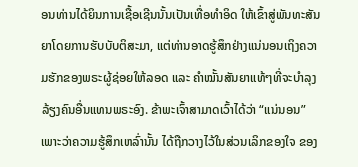ອນທ່ານໄດ້ຍິນການເຊື້ອເຊີນນັ້ນເປັນເທື່ອທຳອິດ ໃຫ້ເຂົ້າສູ່ພັນທະສັນຍາໂດຍການຮັບບັບຕິສະມາ, ແຕ່ທ່ານອາດຮູ້ສຶກຢ່າງແນ່ນອນເຖິງຄວາມຮັກຂອງພຣະຜູ້ຊ່ອຍໃຫ້ລອດ ແລະ ຄຳໝັ້ນສັນຍາແທ້ໆທີ່ຈະບຳລຸງລ້ຽງຄົນອື່ນແທນພຣະອົງ. ຂ້າພະເຈົ້າສາມາດເວົ້າໄດ້ວ່າ “ແນ່ນອນ” ເພາະວ່າຄວາມຮູ້ສຶກເຫລົ່ານັ້ນ ໄດ້ຖືກວາງໄວ້ໃນສ່ວນເລິກຂອງໃຈ ຂອງ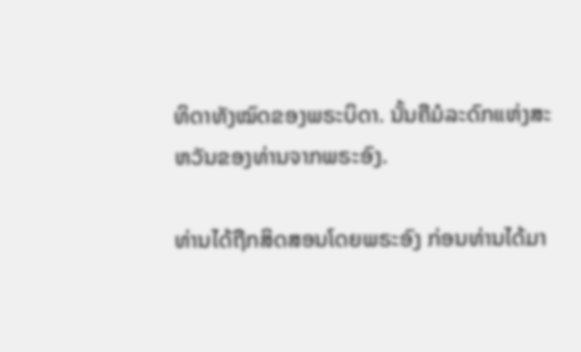ທິດາທັງໝົດຂອງພຣະບິດາ. ນັ້ນຄືມໍລະດົກແຫ່ງສະຫວັນຂອງທ່ານຈາກພຣະອົງ.

ທ່ານໄດ້ຖືກສິດສອນໂດຍພຣະອົງ ກ່ອນທ່ານໄດ້ມາ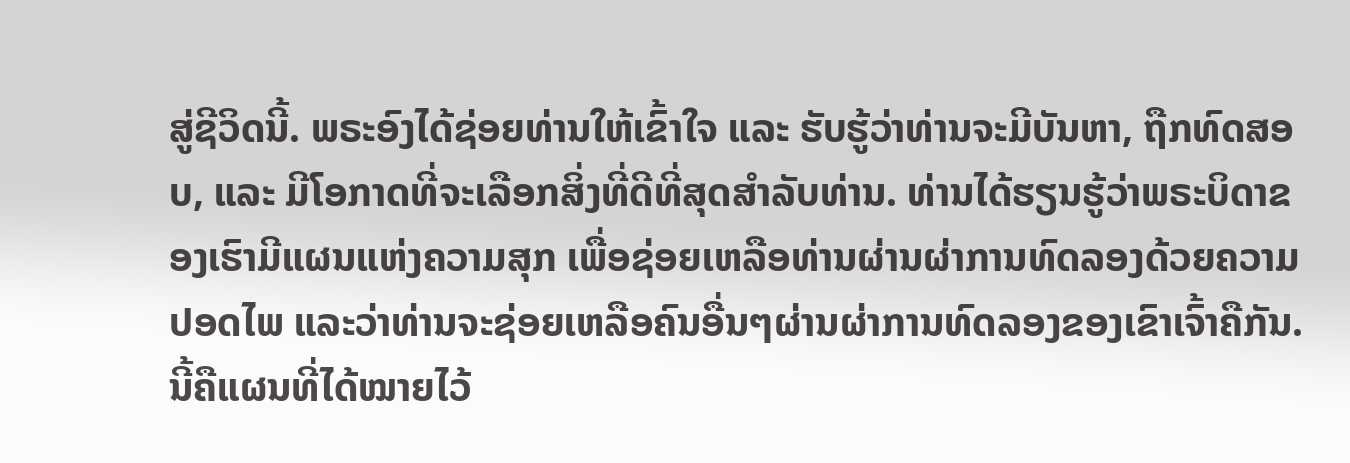ສູ່ຊີວິດນີ້. ພຣະອົງໄດ້ຊ່ອຍທ່ານໃຫ້ເຂົ້າໃຈ ແລະ ຮັບຮູ້ວ່າທ່ານຈະມີບັນຫາ, ຖືກທົດສອບ, ແລະ ມີໂອກາດທີ່ຈະເລືອກສິ່ງທີ່ດີທີ່ສຸດສຳລັບທ່ານ. ທ່ານໄດ້ຮຽນຮູ້ວ່າພຣະບິດາຂອງເຮົາມີແຜນແຫ່ງຄວາມສຸກ ເພື່ອຊ່ອຍເຫລືອທ່ານຜ່ານຜ່າການທົດລອງດ້ວຍຄວາມປອດໄພ ແລະວ່າທ່ານຈະຊ່ອຍເຫລືອຄົນອື່ນໆຜ່ານຜ່າການທົດລອງຂອງເຂົາເຈົ້າຄືກັນ. ນີ້ຄືແຜນທີ່ໄດ້ໝາຍໄວ້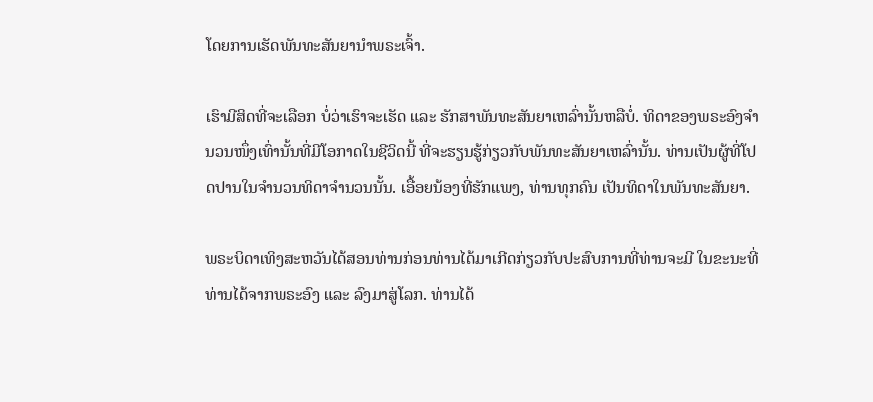ໂດຍການເຮັດພັນທະສັນຍານຳພຣະເຈົ້າ.

ເຮົາມີສິດທີ່ຈະເລືອກ ບໍ່ວ່າເຮົາຈະເຮັດ ແລະ ຮັກສາພັນທະສັນຍາເຫລົ່ານັ້ນຫລືບໍ່. ທິດາຂອງພຣະອົງຈຳນວນໜຶ່ງເທົ່ານັ້ນທີ່ມີໂອກາດໃນຊີວິດນີ້ ທີ່ຈະຮຽນຮູ້ກ່ຽວກັບພັນທະສັນຍາເຫລົ່ານັ້ນ. ທ່ານເປັນຜູ້ທີ່ໂປດປານໃນຈຳນວນທິດາຈຳນວນນັ້ນ. ເອື້ອຍນ້ອງທີ່ຮັກແພງ, ທ່ານທຸກຄົນ ເປັນທິດາໃນພັນທະສັນຍາ.

ພຣະບິດາເທິງສະຫວັນໄດ້ສອນທ່ານກ່ອນທ່ານໄດ້ມາເກີດກ່ຽວກັບປະສົບການທີ່ທ່ານຈະມີ ໃນຂະນະທີ່ທ່ານໄດ້ຈາກພຣະອົງ ແລະ ລົງມາສູ່ໂລກ. ທ່ານໄດ້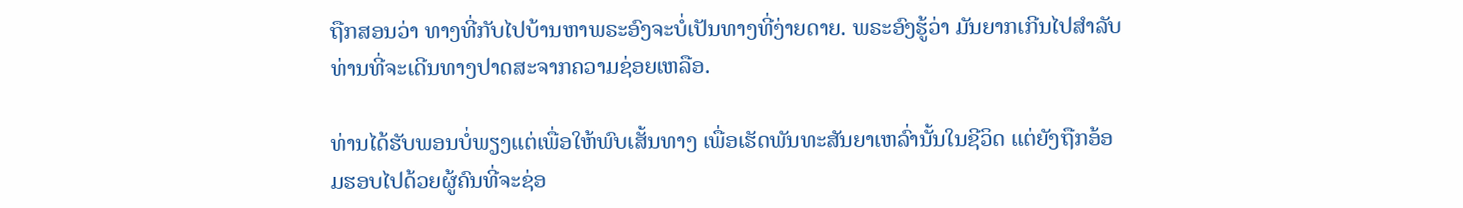ຖືກສອນວ່າ ທາງທີ່ກັບໄປບ້ານຫາພຣະອົງຈະບໍ່ເປັນທາງທີ່ງ່າຍດາຍ. ພຣະອົງຮູ້ວ່າ ມັນຍາກເກີນໄປສຳລັບທ່ານທີ່ຈະເດີນທາງປາດສະຈາກຄວາມຊ່ອຍເຫລືອ.

ທ່ານໄດ້ຮັບພອນບໍ່ພຽງແຕ່ເພື່ອໃຫ້ພົບເສັ້ນທາງ ເພື່ອເຮັດພັນທະສັນຍາເຫລົ່ານັ້ນໃນຊີວິດ ແຕ່ຍັງຖືກອ້ອມຮອບໄປດ້ວຍຜູ້ຄົນທີ່ຈະຊ່ອ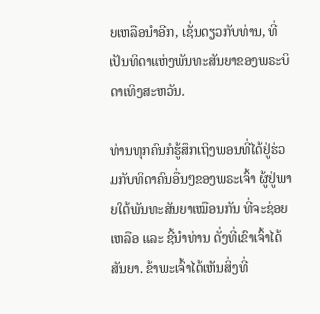ຍເຫລືອນຳອີກ, ເຊັ່ນດຽວກັບທ່ານ, ທີ່ເປັນທິດາແຫ່ງພັນທະສັນຍາຂອງພຣະບິດາເທິງສະຫວັນ.

ທ່ານທຸກຄົນກໍຮູ້ສຶກເຖິງພອນທີ່ໄດ້ຢູ່ຮ່ວມກັບທິດາຄົນອື່ນໆຂອງພຣະເຈົ້າ ຜູ້ຢູ່ພາຍໃຕ້ພັນທະສັນຍາເໝືອນກັນ ທີ່ຈະຊ່ອຍເຫລືອ ແລະ ຊີ້ນຳທ່ານ ດັ່ງທີ່ເຂົາເຈົ້າໄດ້ສັນຍາ. ຂ້າພະເຈົ້າໄດ້ເຫັນສິ່ງທີ່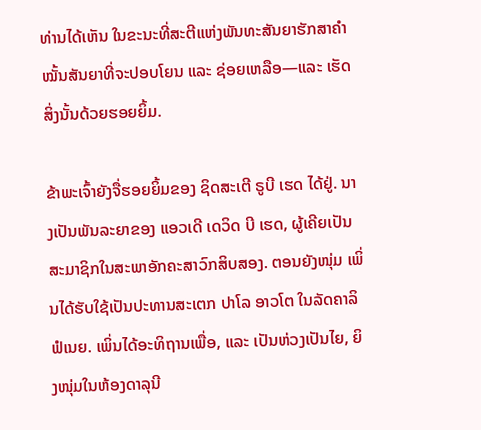ທ່ານໄດ້ເຫັນ ໃນຂະນະທີ່ສະຕີແຫ່ງພັນທະສັນຍາຮັກສາຄຳໝັ້ນສັນຍາທີ່ຈະປອບໂຍນ ແລະ ຊ່ອຍເຫລືອ—ແລະ ເຮັດສິ່ງນັ້ນດ້ວຍຮອຍຍິ້ມ.

ຂ້າພະເຈົ້າຍັງຈື່ຮອຍຍິ້ມຂອງ ຊິດສະເຕີ ຣູບີ ເຮດ ໄດ້ຢູ່. ນາງເປັນພັນລະຍາຂອງ ແອວເດີ ເດວິດ ບີ ເຮດ, ຜູ້ເຄີຍເປັນສະມາຊິກໃນສະພາອັກຄະສາວົກສິບສອງ. ຕອນຍັງໜຸ່ມ ເພິ່ນໄດ້ຮັບໃຊ້ເປັນປະທານສະເຕກ ປາໂລ ອາວໂຕ ໃນລັດຄາລິຟໍເນຍ. ເພິ່ນໄດ້ອະທິຖານເພື່ອ, ແລະ ເປັນຫ່ວງເປັນໄຍ, ຍິງໜຸ່ມໃນຫ້ອງດາລຸນີ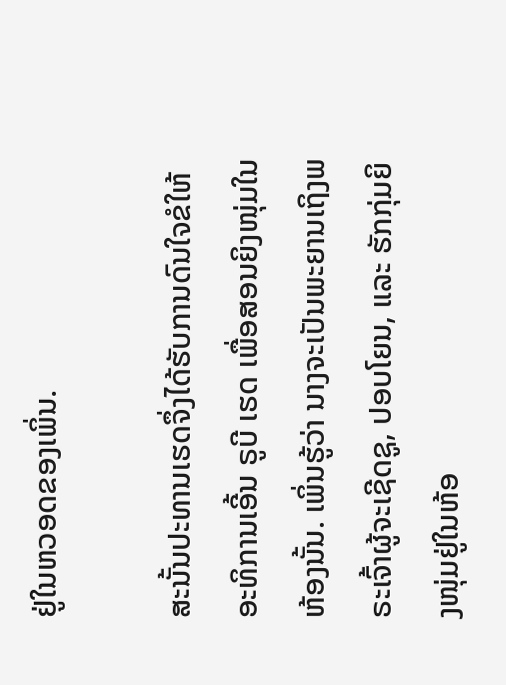ຢູ່ໃນຫວອດຂອງເພິ່ນ.

ສະນັ້ນປະທານເຮດຈຶ່ງໄດ້ຮັບການດົນໃຈຂໍໃຫ້ອະທິການເອີ້ນ ຣູບີ ເຮດ ເພື່ອສອນຍິງໜຸ່ມໃນຫ້ອງນັ້ນ. ເພິ່ນຮູ້ວ່າ ນາງຈະເປັນພະຍານເຖິງພຣະເຈົ້າຜູ້ຈະເຊີດຊູ, ປອບໂຍນ, ແລະ ຮັກກຸ່ມຍິງໜຸ່ມຢູ່ໃນຫ້ອ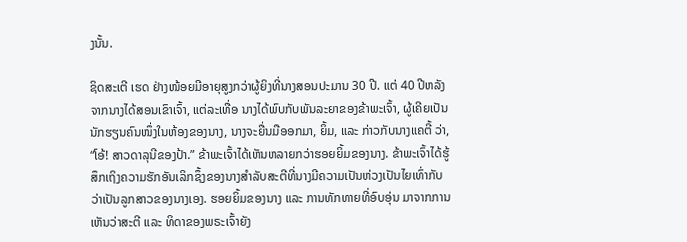ງນັ້ນ.

ຊິດສະເຕີ ເຮດ ຢ່າງໜ້ອຍມີອາຍຸສູງກວ່າຜູ້ຍິງທີ່ນາງສອນປະມານ 30 ປີ. ແຕ່ 40 ປີຫລັງຈາກນາງໄດ້ສອນເຂົາເຈົ້າ, ແຕ່ລະເທື່ອ ນາງໄດ້ພົບກັບພັນລະຍາຂອງຂ້າພະເຈົ້າ, ຜູ້ເຄີຍເປັນນັກຮຽນຄົນໜຶ່ງໃນຫ້ອງຂອງນາງ, ນາງຈະຍື່ນມືອອກມາ, ຍິ້ມ, ແລະ ກ່າວກັບນາງແຄຕີ້ ວ່າ, “ໂອ້! ສາວດາລຸນີຂອງປ້າ.” ຂ້າພະເຈົ້າໄດ້ເຫັນຫລາຍກວ່າຮອຍຍິ້ມຂອງນາງ. ຂ້າພະເຈົ້າໄດ້ຮູ້ສຶກເຖິງຄວາມຮັກອັນເລິກຊຶ້ງຂອງນາງສຳລັບສະຕີທີ່ນາງມີຄວາມເປັນຫ່ວງເປັນໄຍເທົ່າກັບວ່າເປັນລູກສາວຂອງນາງເອງ. ຮອຍຍິ້ມຂອງນາງ ແລະ ການທັກທາຍທີ່ອົບອຸ່ນ ມາຈາກການເຫັນວ່າສະຕີ ແລະ ທິດາຂອງພຣະເຈົ້າຍັງ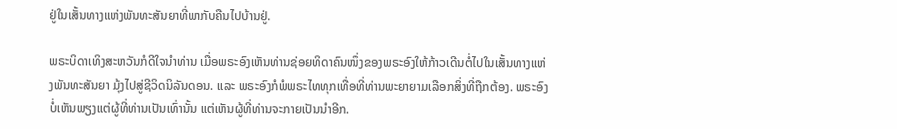ຢູ່ໃນເສັ້ນທາງແຫ່ງພັນທະສັນຍາທີ່ພາກັບຄືນໄປບ້ານຢູ່.

ພຣະບິດາເທິງສະຫວັນກໍດີໃຈນຳທ່ານ ເມື່ອພຣະອົງເຫັນທ່ານຊ່ອຍທິດາຄົນໜຶ່ງຂອງພຣະອົງໃຫ້ກ້າວເດີນຕໍ່ໄປໃນເສັ້ນທາງແຫ່ງພັນທະສັນຍາ ມຸ້ງໄປສູ່ຊີວິດນິລັນດອນ. ແລະ ພຣະອົງກໍພໍພຣະໄທທຸກເທື່ອທີ່ທ່ານພະຍາຍາມເລືອກສິ່ງທີ່ຖືກຕ້ອງ. ພຣະອົງບໍ່ເຫັນພຽງແຕ່ຜູ້ທີ່ທ່ານເປັນເທົ່ານັ້ນ ແຕ່ເຫັນຜູ້ທີ່ທ່ານຈະກາຍເປັນນຳອີກ.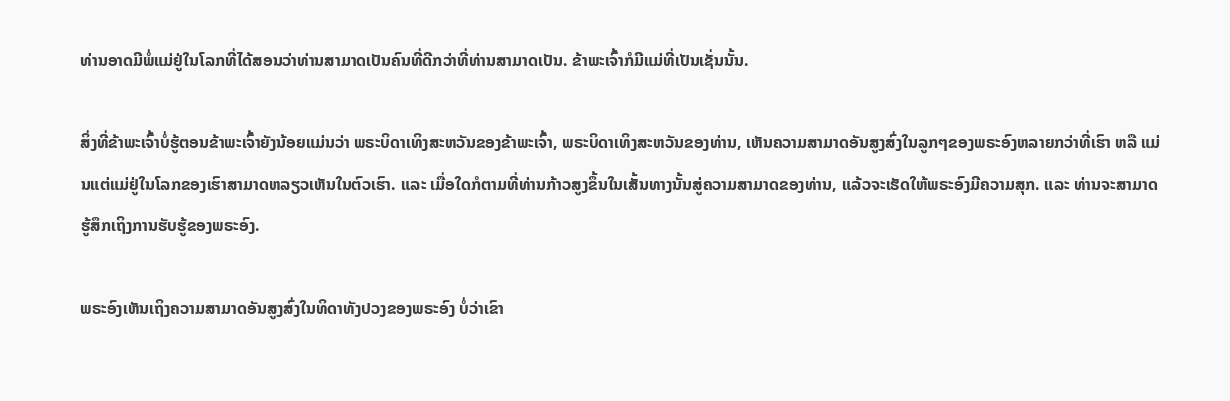ທ່ານອາດມີພໍ່ແມ່ຢູ່ໃນໂລກທີ່ໄດ້ສອນວ່າທ່ານສາມາດເປັນຄົນທີ່ດີກວ່າທີ່ທ່ານສາມາດເປັນ. ຂ້າພະເຈົ້າກໍມີແມ່ທີ່ເປັນເຊັ່ນນັ້ນ.

ສິ່ງທີ່ຂ້າພະເຈົ້າບໍ່ຮູ້ຕອນຂ້າພະເຈົ້າຍັງນ້ອຍແມ່ນວ່າ ພຣະບິດາເທິງສະຫວັນຂອງຂ້າພະເຈົ້າ, ພຣະບິດາເທິງສະຫວັນຂອງທ່ານ, ເຫັນຄວາມສາມາດອັນສູງສົ່ງໃນລູກໆຂອງພຣະອົງຫລາຍກວ່າທີ່ເຮົາ ຫລື ແມ່ນແຕ່ແມ່ຢູ່ໃນໂລກຂອງເຮົາສາມາດຫລຽວເຫັນໃນຕົວເຮົາ. ແລະ ເມື່ອໃດກໍຕາມທີ່ທ່ານກ້າວສູງຂຶ້ນໃນເສັ້ນທາງນັ້ນສູ່ຄວາມສາມາດຂອງທ່ານ, ແລ້ວຈະເຮັດໃຫ້ພຣະອົງມີຄວາມສຸກ. ແລະ ທ່ານຈະສາມາດຮູ້ສຶກເຖິງການຮັບຮູ້ຂອງພຣະອົງ.

ພຣະອົງເຫັນເຖິງຄວາມສາມາດອັນສູງສົ່ງໃນທິດາທັງປວງຂອງພຣະອົງ ບໍ່ວ່າເຂົາ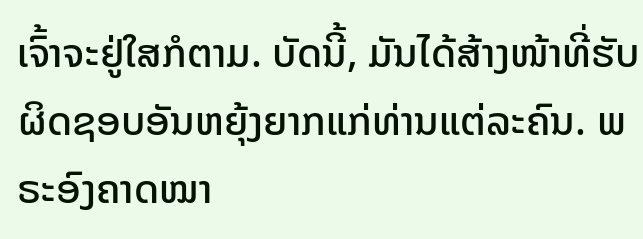ເຈົ້າຈະຢູ່ໃສກໍຕາມ. ບັດນີ້, ມັນໄດ້ສ້າງໜ້າທີ່ຮັບຜິດຊອບອັນຫຍຸ້ງຍາກແກ່ທ່ານແຕ່ລະຄົນ. ພຣະອົງຄາດໝາ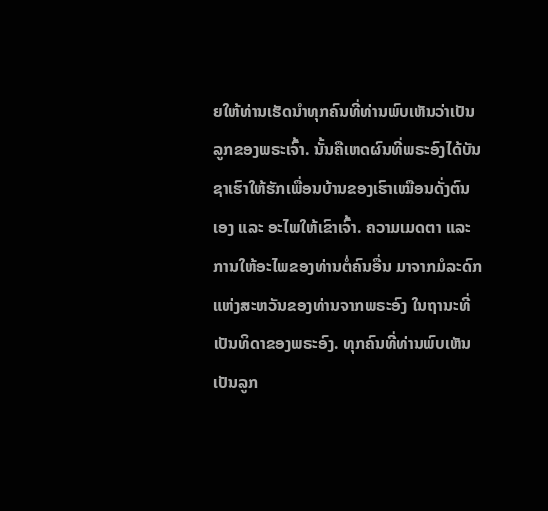ຍໃຫ້ທ່ານເຮັດນຳທຸກຄົນທີ່ທ່ານພົບເຫັນວ່າເປັນລູກຂອງພຣະເຈົ້າ. ນັ້ນຄືເຫດຜົນທີ່ພຣະອົງໄດ້ບັນຊາເຮົາໃຫ້ຮັກເພື່ອນບ້ານຂອງເຮົາເໝືອນດັ່ງຕົນເອງ ແລະ ອະໄພໃຫ້ເຂົາເຈົ້າ. ຄວາມເມດຕາ ແລະ ການໃຫ້ອະໄພຂອງທ່ານຕໍ່ຄົນອື່ນ ມາຈາກມໍລະດົກແຫ່ງສະຫວັນຂອງທ່ານຈາກພຣະອົງ ໃນຖານະທີ່ເປັນທິດາຂອງພຣະອົງ. ທຸກຄົນທີ່ທ່ານພົບເຫັນເປັນລູກ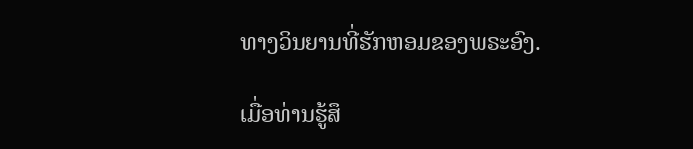ທາງວິນຍານທີ່ຮັກຫອມຂອງພຣະອົງ.

ເມື່ອທ່ານຮູ້ສຶ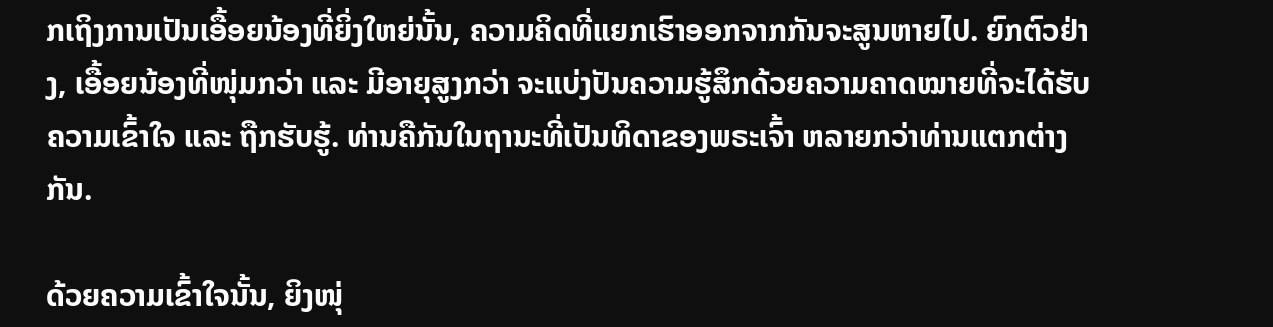ກເຖິງການເປັນເອື້ອຍນ້ອງທີ່ຍິ່ງໃຫຍ່ນັ້ນ, ຄວາມຄິດທີ່ແຍກເຮົາອອກຈາກກັນຈະສູນຫາຍໄປ. ຍົກຕົວຢ່າງ, ເອື້ອຍນ້ອງທີ່ໜຸ່ມກວ່າ ແລະ ມີອາຍຸສູງກວ່າ ຈະແບ່ງປັນຄວາມຮູ້ສຶກດ້ວຍຄວາມຄາດໝາຍທີ່ຈະໄດ້ຮັບຄວາມເຂົ້າໃຈ ແລະ ຖືກຮັບຮູ້. ທ່ານຄືກັນໃນຖານະທີ່ເປັນທິດາຂອງພຣະເຈົ້າ ຫລາຍກວ່າທ່ານແຕກຕ່າງກັນ.

ດ້ວຍຄວາມເຂົ້າໃຈນັ້ນ, ຍິງໜຸ່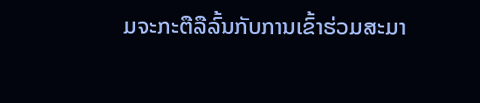ມຈະກະຕືລືລົ້ນກັບການເຂົ້າຮ່ວມສະມາ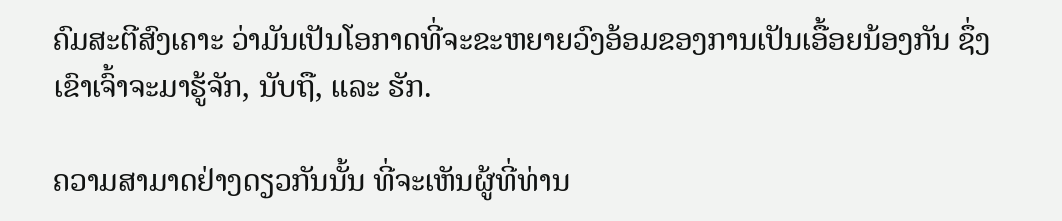ຄົມສະຕີສົງເຄາະ ວ່າມັນເປັນໂອກາດທີ່ຈະຂະຫຍາຍວົງອ້ອມຂອງການເປັນເອື້ອຍນ້ອງກັນ ຊຶ່ງເຂົາເຈົ້າຈະມາຮູ້ຈັກ, ນັບຖື, ແລະ ຮັກ.

ຄວາມສາມາດຢ່າງດຽວກັນນັ້ນ ທີ່ຈະເຫັນຜູ້ທີ່ທ່ານ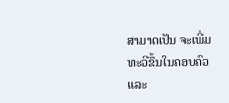ສາມາດເປັນ ຈະເພີ່ມທະວີຂຶ້ນໃນຄອບຄົວ ແລະ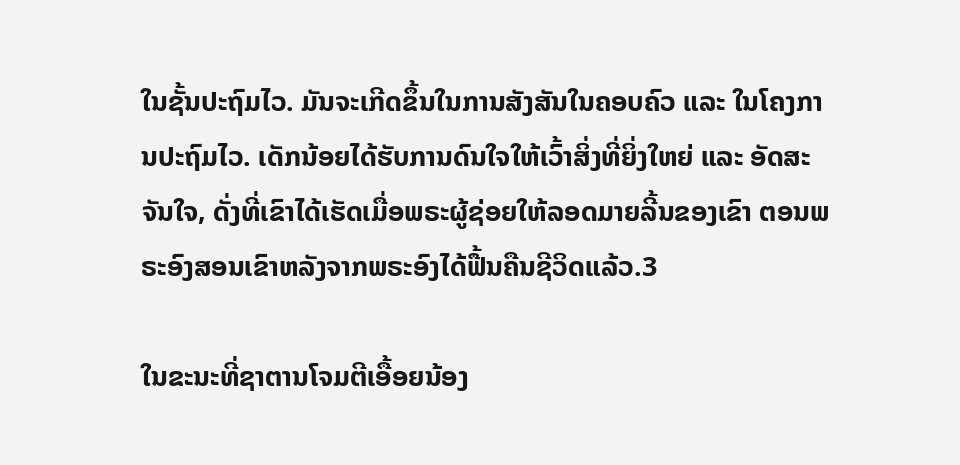ໃນຊັ້ນປະຖົມໄວ. ມັນຈະເກີດຂຶ້ນໃນການສັງສັນໃນຄອບຄົວ ແລະ ໃນໂຄງການປະຖົມໄວ. ເດັກນ້ອຍໄດ້ຮັບການດົນໃຈໃຫ້ເວົ້າສິ່ງທີ່ຍິ່ງໃຫຍ່ ແລະ ອັດສະຈັນໃຈ, ດັ່ງທີ່ເຂົາໄດ້ເຮັດເມື່ອພຣະຜູ້ຊ່ອຍໃຫ້ລອດມາຍລີ້ນຂອງເຂົາ ຕອນພຣະອົງສອນເຂົາຫລັງຈາກພຣະອົງໄດ້ຟື້ນຄືນຊີວິດແລ້ວ.3

ໃນຂະນະທີ່ຊາຕານໂຈມຕີເອື້ອຍນ້ອງ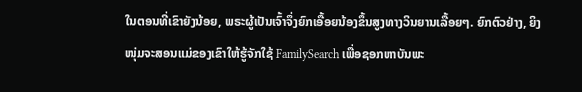ໃນຕອນທີ່ເຂົາຍັງນ້ອຍ, ພຣະຜູ້ເປັນເຈົ້າຈຶ່ງຍົກເອື້ອຍນ້ອງຂຶ້ນສູງທາງວິນຍານເລື້ອຍໆ. ຍົກຕົວຢ່າງ, ຍິງໜຸ່ມຈະສອນແມ່ຂອງເຂົາໃຫ້ຮູ້ຈັກໃຊ້ FamilySearch ເພື່ອຊອກຫາບັນພະ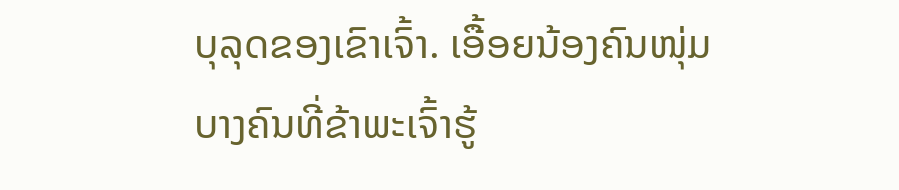ບຸລຸດຂອງເຂົາເຈົ້າ. ເອື້ອຍນ້ອງຄົນໜຸ່ມບາງຄົນທີ່ຂ້າພະເຈົ້າຮູ້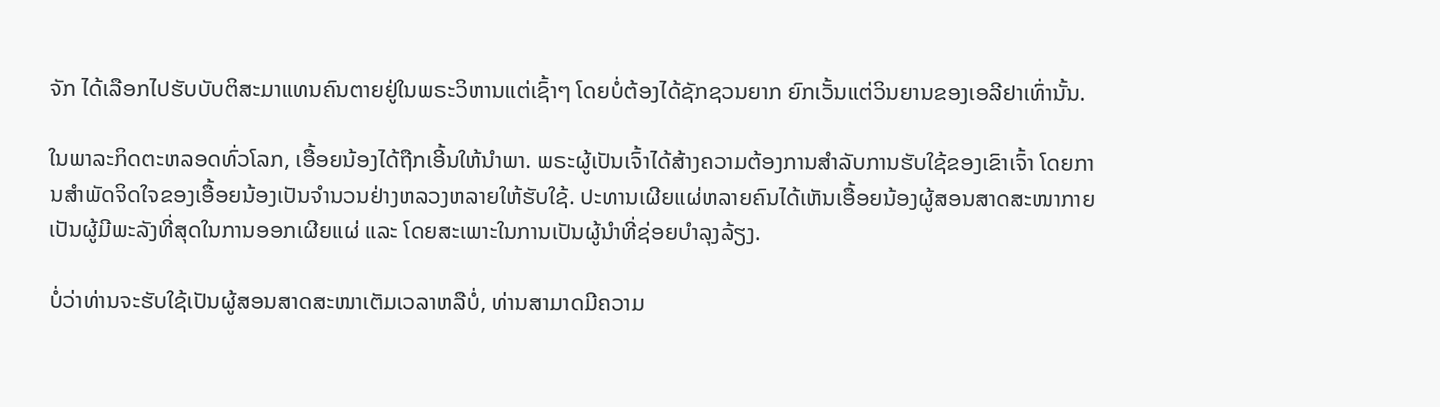ຈັກ ໄດ້ເລືອກໄປຮັບບັບຕິສະມາແທນຄົນຕາຍຢູ່ໃນພຣະວິຫານແຕ່ເຊົ້າໆ ໂດຍບໍ່ຕ້ອງໄດ້ຊັກຊວນຍາກ ຍົກເວັ້ນແຕ່ວິນຍານຂອງເອລີຢາເທົ່ານັ້ນ.

ໃນພາລະກິດຕະຫລອດທົ່ວໂລກ, ເອື້ອຍນ້ອງໄດ້ຖືກເອີ້ນໃຫ້ນຳພາ. ພຣະຜູ້ເປັນເຈົ້າໄດ້ສ້າງຄວາມຕ້ອງການສຳລັບການຮັບໃຊ້ຂອງເຂົາເຈົ້າ ໂດຍການສຳພັດຈິດໃຈຂອງເອື້ອຍນ້ອງເປັນຈຳນວນຢ່າງຫລວງຫລາຍໃຫ້ຮັບໃຊ້. ປະທານເຜີຍແຜ່ຫລາຍຄົນໄດ້ເຫັນເອື້ອຍນ້ອງຜູ້ສອນສາດສະໜາກາຍເປັນຜູ້ມີພະລັງທີ່ສຸດໃນການອອກເຜີຍແຜ່ ແລະ ໂດຍສະເພາະໃນການເປັນຜູ້ນຳທີ່ຊ່ອຍບຳລຸງລ້ຽງ.

ບໍ່ວ່າທ່ານຈະຮັບໃຊ້ເປັນຜູ້ສອນສາດສະໜາເຕັມເວລາຫລືບໍ່, ທ່ານສາມາດມີຄວາມ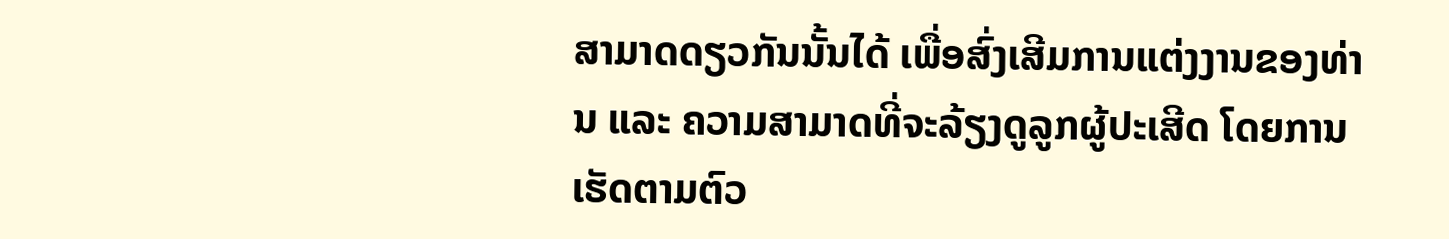ສາມາດດຽວກັນນັ້ນໄດ້ ເພື່ອສົ່ງເສີມການແຕ່ງງານຂອງທ່ານ ແລະ ຄວາມສາມາດທີ່ຈະລ້ຽງດູລູກຜູ້ປະເສີດ ໂດຍການເຮັດຕາມຕົວ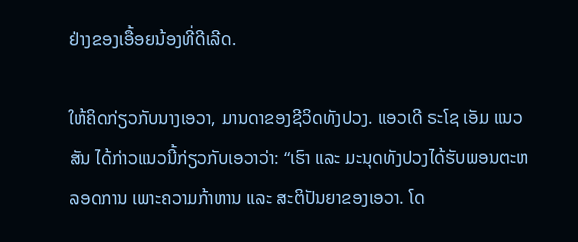ຢ່າງຂອງເອື້ອຍນ້ອງທີ່ດີເລີດ.

ໃຫ້ຄິດກ່ຽວກັບນາງເອວາ, ມານດາຂອງຊີວິດທັງປວງ. ແອວເດີ ຣະໂຊ ເອັມ ແນວສັນ ໄດ້ກ່າວແນວນີ້ກ່ຽວກັບເອວາວ່າ: “ເຮົາ ແລະ ມະນຸດທັງປວງໄດ້ຮັບພອນຕະຫລອດການ ເພາະຄວາມກ້າຫານ ແລະ ສະຕິປັນຍາຂອງເອວາ. ໂດ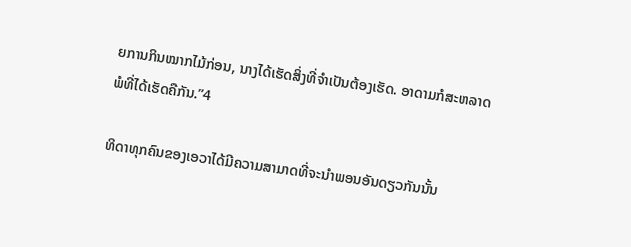ຍການກິນໝາກໄມ້ກ່ອນ, ນາງໄດ້ເຮັດສິ່ງທີ່ຈຳເປັນຕ້ອງເຮັດ. ອາດາມກໍສະຫລາດພໍທີ່ໄດ້ເຮັດຄືກັນ.”4

ທິດາທຸກຄົນຂອງເອວາໄດ້ມີຄວາມສາມາດທີ່ຈະນຳພອນອັນດຽວກັນນັ້ນ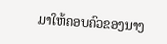ມາໃຫ້ຄອບຄົວຂອງນາງ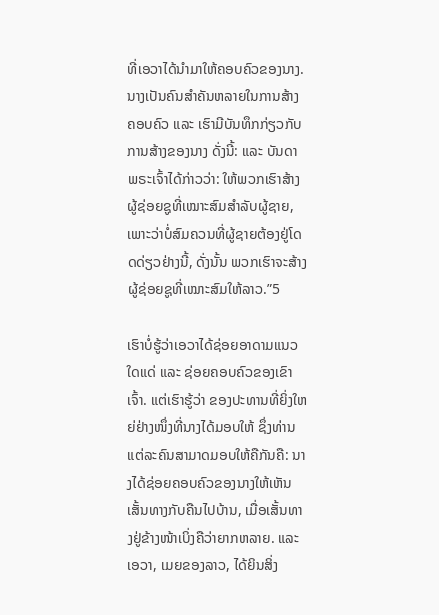ທີ່ເອວາໄດ້ນຳມາໃຫ້ຄອບຄົວຂອງນາງ. ນາງເປັນຄົນສຳຄັນຫລາຍໃນການສ້າງຄອບຄົວ ແລະ ເຮົາມີບັນທຶກກ່ຽວກັບການສ້າງຂອງນາງ ດັ່ງນີ້: ແລະ ບັນດາພຣະເຈົ້າໄດ້ກ່າວວ່າ: ໃຫ້ພວກເຮົາສ້າງຜູ້ຊ່ອຍຊູທີ່ເໝາະສົມສຳລັບຜູ້ຊາຍ, ເພາະວ່າບໍ່ສົມຄວນທີ່ຜູ້ຊາຍຕ້ອງຢູ່ໂດດດ່ຽວຢ່າງນີ້, ດັ່ງນັ້ນ ພວກເຮົາຈະສ້າງຜູ້ຊ່ອຍຊູທີ່ເໝາະສົມໃຫ້ລາວ.”5

ເຮົາບໍ່ຮູ້ວ່າເອວາໄດ້ຊ່ອຍອາດາມແນວໃດແດ່ ແລະ ຊ່ອຍຄອບຄົວຂອງເຂົາເຈົ້າ. ແຕ່ເຮົາຮູ້ວ່າ ຂອງປະທານທີ່ຍິ່ງໃຫຍ່ຢ່າງໜຶ່ງທີ່ນາງໄດ້ມອບໃຫ້ ຊຶ່ງທ່ານແຕ່ລະຄົນສາມາດມອບໃຫ້ຄືກັນຄື: ນາງໄດ້ຊ່ອຍຄອບຄົວຂອງນາງໃຫ້ເຫັນເສັ້ນທາງກັບຄືນໄປບ້ານ, ເມື່ອເສັ້ນທາງຢູ່ຂ້າງໜ້າເບິ່ງຄືວ່າຍາກຫລາຍ. ແລະ ເອວາ, ເມຍຂອງລາວ, ໄດ້ຍິນສິ່ງ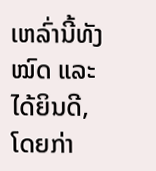ເຫລົ່ານີ້ທັງໝົດ ແລະ ໄດ້ຍິນດີ, ໂດຍກ່າ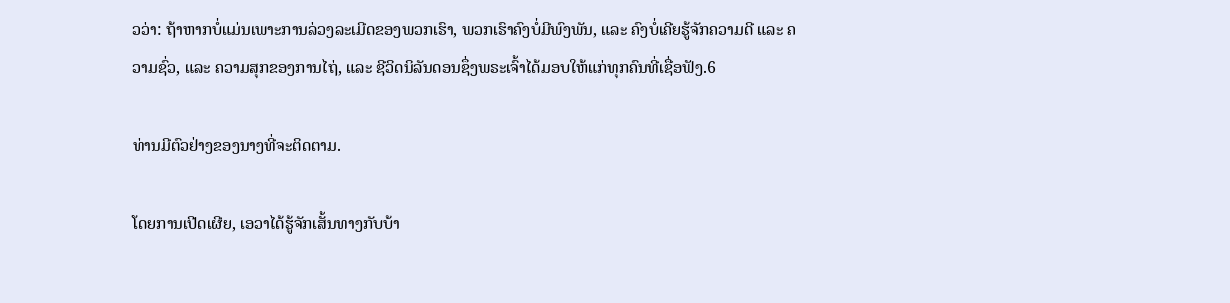ວວ່າ: ຖ້າຫາກບໍ່ແມ່ນເພາະການລ່ວງລະເມີດຂອງພວກເຮົາ, ພວກເຮົາຄົງບໍ່ມີພົງພັນ, ແລະ ຄົງບໍ່ເຄີຍຮູ້ຈັກຄວາມດີ ແລະ ຄວາມຊົ່ວ, ແລະ ຄວາມສຸກຂອງການໄຖ່, ແລະ ຊີວິດນິລັນດອນຊຶ່ງພຣະເຈົ້າໄດ້ມອບໃຫ້ແກ່ທຸກຄົນທີ່ເຊື່ອຟັງ.6

ທ່ານມີຕົວຢ່າງຂອງນາງທີ່ຈະຕິດຕາມ.

ໂດຍການເປີດເຜີຍ, ເອວາໄດ້ຮູ້ຈັກເສັ້ນທາງກັບບ້າ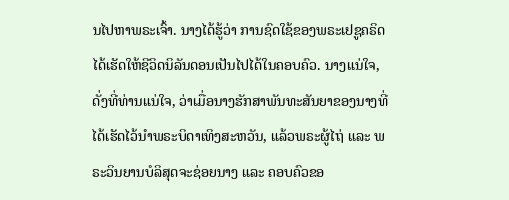ນໄປຫາພຣະເຈົ້າ. ນາງໄດ້ຮູ້ວ່າ ການຊົດໃຊ້ຂອງພຣະເຢຊູຄຣິດໄດ້ເຮັດໃຫ້ຊີວິດນິລັນດອນເປັນໄປໄດ້ໃນຄອບຄົວ. ນາງແນ່ໃຈ, ດັ່ງທີ່ທ່ານແນ່ໃຈ, ວ່າເມື່ອນາງຮັກສາພັນທະສັນຍາຂອງນາງທີ່ໄດ້ເຮັດໄວ້ນຳພຣະບິດາເທິງສະຫວັນ, ແລ້ວພຣະຜູ້ໄຖ່ ແລະ ພຣະວິນຍານບໍລິສຸດຈະຊ່ອຍນາງ ແລະ ຄອບຄົວຂອ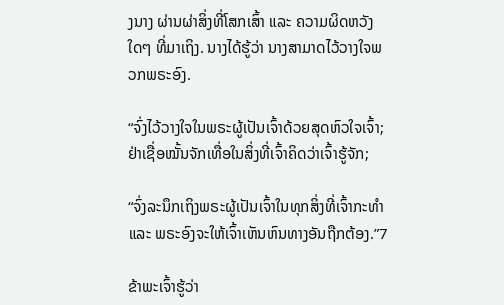ງນາງ ຜ່ານຜ່າສິ່ງທີ່ໂສກເສົ້າ ແລະ ຄວາມຜິດຫວັງໃດໆ ທີ່ມາເຖິງ. ນາງໄດ້ຮູ້ວ່າ ນາງສາມາດໄວ້ວາງໃຈພວກພຣະອົງ.

“ຈົ່ງໄວ້ວາງໃຈໃນພຣະຜູ້ເປັນເຈົ້າດ້ວຍສຸດຫົວໃຈເຈົ້າ; ຢ່າເຊື່ອໝັ້ນຈັກເທື່ອໃນສິ່ງທີ່ເຈົ້າຄິດວ່າເຈົ້າຮູ້ຈັກ;

“ຈົ່ງລະນຶກເຖິງພຣະຜູ້ເປັນເຈົ້າໃນທຸກສິ່ງທີ່ເຈົ້າກະທຳ ແລະ ພຣະອົງຈະໃຫ້ເຈົ້າເຫັນຫົນທາງອັນຖືກຕ້ອງ.”7

ຂ້າພະເຈົ້າຮູ້ວ່າ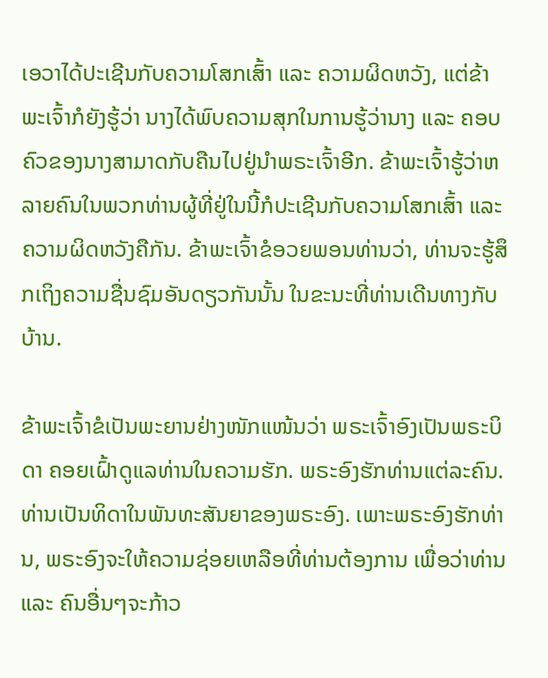ເອວາໄດ້ປະເຊີນກັບຄວາມໂສກເສົ້າ ແລະ ຄວາມຜິດຫວັງ, ແຕ່ຂ້າພະເຈົ້າກໍຍັງຮູ້ວ່າ ນາງໄດ້ພົບຄວາມສຸກໃນການຮູ້ວ່ານາງ ແລະ ຄອບຄົວຂອງນາງສາມາດກັບຄືນໄປຢູ່ນຳພຣະເຈົ້າອີກ. ຂ້າພະເຈົ້າຮູ້ວ່າຫລາຍຄົນໃນພວກທ່ານຜູ້ທີ່ຢູ່ໃນນີ້ກໍປະເຊີນກັບຄວາມໂສກເສົ້າ ແລະ ຄວາມຜິດຫວັງຄືກັນ. ຂ້າພະເຈົ້າຂໍອວຍພອນທ່ານວ່າ, ທ່ານຈະຮູ້ສຶກເຖິງຄວາມຊື່ນຊົມອັນດຽວກັນນັ້ນ ໃນຂະນະທີ່ທ່ານເດີນທາງກັບບ້ານ.

ຂ້າພະເຈົ້າຂໍເປັນພະຍານຢ່າງໜັກແໜ້ນວ່າ ພຣະເຈົ້າອົງເປັນພຣະບິດາ ຄອຍເຝົ້າດູແລທ່ານໃນຄວາມຮັກ. ພຣະອົງຮັກທ່ານແຕ່ລະຄົນ. ທ່ານເປັນທິດາໃນພັນທະສັນຍາຂອງພຣະອົງ. ເພາະພຣະອົງຮັກທ່ານ, ພຣະອົງຈະໃຫ້ຄວາມຊ່ອຍເຫລືອທີ່ທ່ານຕ້ອງການ ເພື່ອວ່າທ່ານ ແລະ ຄົນອື່ນໆຈະກ້າວ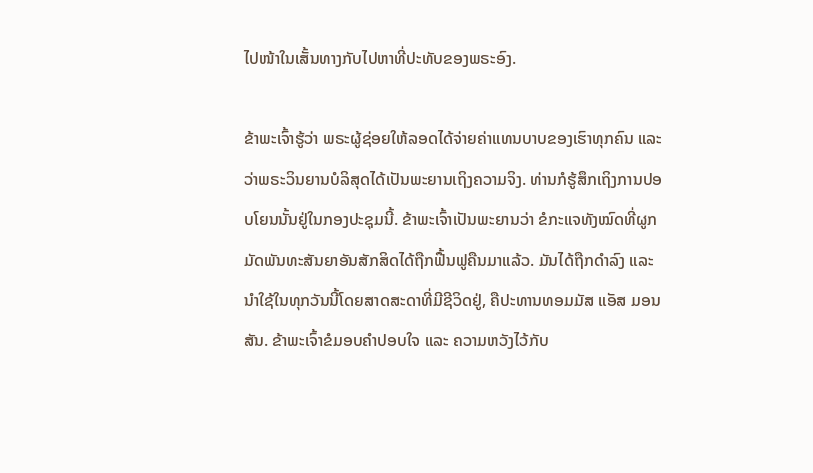ໄປໜ້າໃນເສັ້ນທາງກັບໄປຫາທີ່ປະທັບຂອງພຣະອົງ.

ຂ້າພະເຈົ້າຮູ້ວ່າ ພຣະຜູ້ຊ່ອຍໃຫ້ລອດໄດ້ຈ່າຍຄ່າແທນບາບຂອງເຮົາທຸກຄົນ ແລະ ວ່າພຣະວິນຍານບໍລິສຸດໄດ້ເປັນພະຍານເຖິງຄວາມຈິງ. ທ່ານກໍຮູ້ສຶກເຖິງການປອບໂຍນນັ້ນຢູ່ໃນກອງປະຊຸມນີ້. ຂ້າພະເຈົ້າເປັນພະຍານວ່າ ຂໍກະແຈທັງໝົດທີ່ຜູກມັດພັນທະສັນຍາອັນສັກສິດໄດ້ຖືກຟື້ນຟູຄືນມາແລ້ວ. ມັນໄດ້ຖືກດຳລົງ ແລະ ນຳໃຊ້ໃນທຸກວັນນີ້ໂດຍສາດສະດາທີ່ມີຊີວິດຢູ່, ຄືປະທານທອມມັສ ແອັສ ມອນສັນ. ຂ້າພະເຈົ້າຂໍມອບຄຳປອບໃຈ ແລະ ຄວາມຫວັງໄວ້ກັບ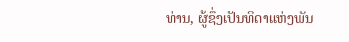ທ່ານ, ຜູ້ຊຶ່ງເປັນທິດາແຫ່ງພັນ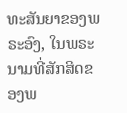ທະສັນຍາຂອງພຣະອົງ, ໃນພຣະນາມທີ່ສັກສິດຂອງພ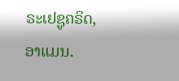ຣະເຢຊູຄຣິດ, ອາແມນ.